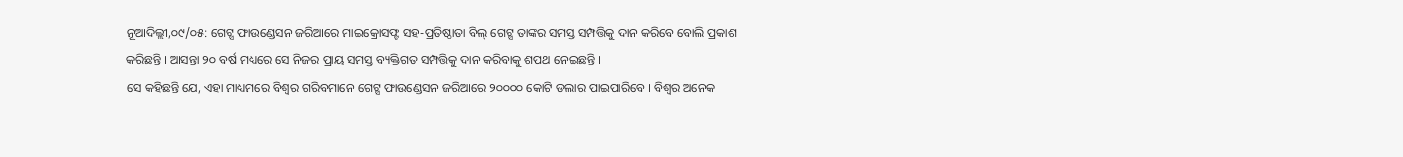ନୂଆଦିଲ୍ଲୀ,୦୯/୦୫: ଗେଟ୍ସ ଫାଉଣ୍ଡେସନ ଜରିଆରେ ମାଇକ୍ରୋସଫ୍ଟ ସହ-ପ୍ରତିଷ୍ଠାତା ବିଲ୍ ଗେଟ୍ସ ତାଙ୍କର ସମସ୍ତ ସମ୍ପତ୍ତିକୁ ଦାନ କରିବେ ବୋଲି ପ୍ରକାଶ କରିଛନ୍ତି । ଆସନ୍ତା ୨୦ ବର୍ଷ ମଧ୍ୟରେ ସେ ନିଜର ପ୍ରାୟ ସମସ୍ତ ବ୍ୟକ୍ତିଗତ ସମ୍ପତ୍ତିକୁ ଦାନ କରିବାକୁ ଶପଥ ନେଇଛନ୍ତି ।
ସେ କହିଛନ୍ତି ଯେ, ଏହା ମାଧ୍ୟମରେ ବିଶ୍ୱର ଗରିବମାନେ ଗେଟ୍ସ ଫାଉଣ୍ଡେସନ ଜରିଆରେ ୨୦୦୦୦ କୋଟି ଡଲାର ପାଇପାରିବେ । ବିଶ୍ୱର ଅନେକ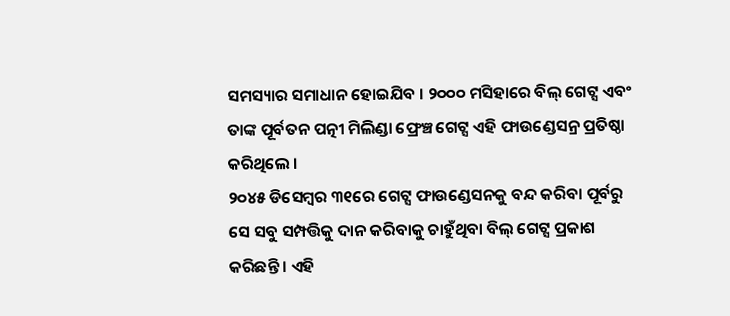ସମସ୍ୟାର ସମାଧାନ ହୋଇଯିବ । ୨୦୦୦ ମସିହାରେ ବିଲ୍ ଗେଟ୍ସ ଏବଂ ତାଙ୍କ ପୂର୍ବତନ ପତ୍ନୀ ମିଲିଣ୍ଡା ଫ୍ରେଞ୍ଚ ଗେଟ୍ସ ଏହି ଫାଉଣ୍ଡେସନ୍ର ପ୍ରତିଷ୍ଠା କରିଥିଲେ ।
୨୦୪୫ ଡିସେମ୍ବର ୩୧ରେ ଗେଟ୍ସ ଫାଉଣ୍ଡେସନକୁ ବନ୍ଦ କରିବା ପୂର୍ବରୁ ସେ ସବୁ ସମ୍ପତ୍ତିକୁ ଦାନ କରିବାକୁ ଚାହୁଁଥିବା ବିଲ୍ ଗେଟ୍ସ ପ୍ରକାଶ କରିଛନ୍ତି । ଏହି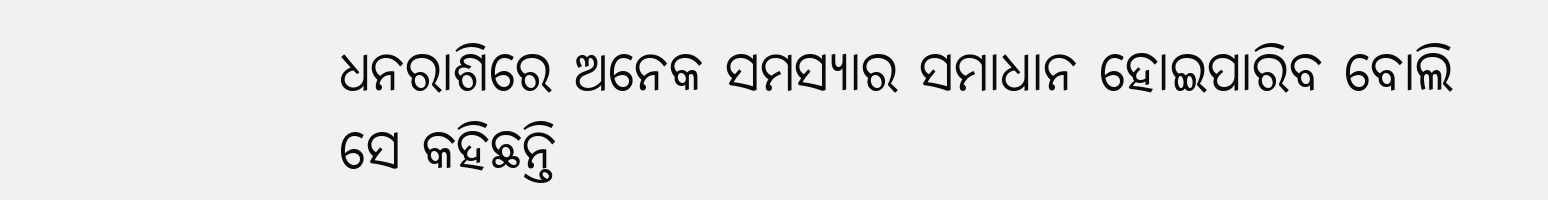ଧନରାଶିରେ ଅନେକ ସମସ୍ୟାର ସମାଧାନ ହୋଇପାରିବ ବୋଲି ସେ କହିଛନ୍ତି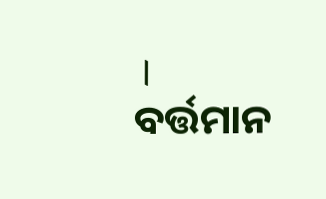। ବର୍ତ୍ତମାନ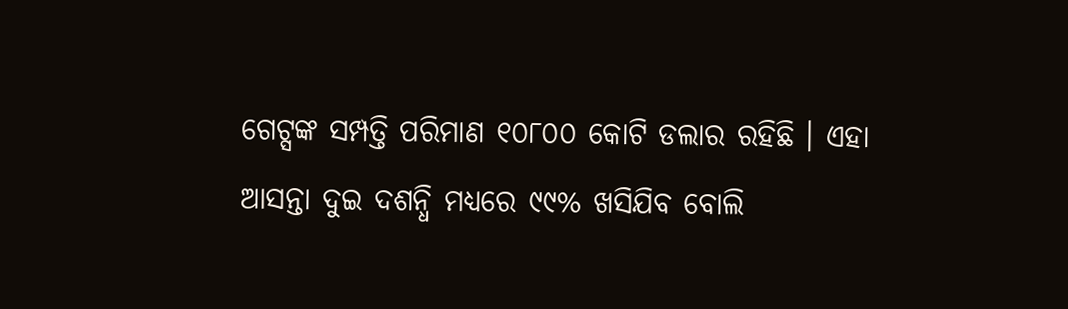ଗେଟ୍ସଙ୍କ ସମ୍ପତ୍ତି ପରିମାଣ ୧୦୮୦୦ କୋଟି ଡଲାର ରହିଛି । ଏହା ଆସନ୍ତା ଦୁଇ ଦଶନ୍ଧି ମଧ୍ୟରେ ୯୯% ଖସିଯିବ ବୋଲି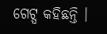ଗେଟ୍ସ କହିଛନ୍ତି ।